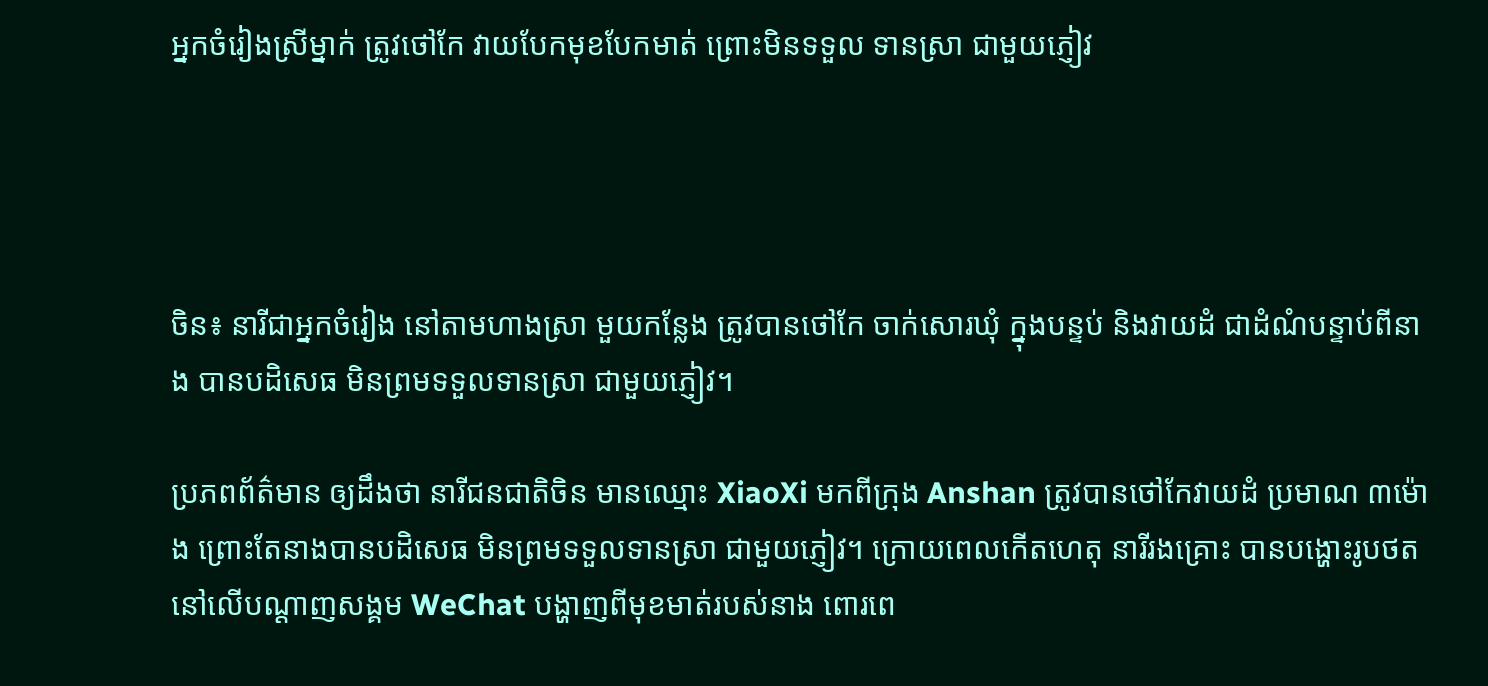អ្នកចំរៀងស្រីម្នាក់ ត្រូវថៅកែ វាយបែកមុខបែកមាត់ ព្រោះមិនទទួល ទានស្រា ជាមួយភ្ញៀវ




ចិន៖ នារីជាអ្នកចំរៀង នៅតាមហាងស្រា មួយកន្លែង ត្រូវបានថៅកែ ចាក់សោរឃុំ ក្នុងបន្ទប់ និងវាយដំ ជាដំណំបន្ទាប់ពីនាង បានបដិសេធ មិនព្រមទទួលទានស្រា ជាមួយភ្ញៀវ។

ប្រភពព័ត៌មាន ឲ្យដឹងថា នារីជនជាតិចិន មានឈ្មោះ XiaoXi មកពីក្រុង Anshan ត្រូវបានថៅកែវាយដំ ប្រមាណ ៣ម៉ោង ព្រោះតែនាងបានបដិសេធ មិនព្រមទទួលទានស្រា ជាមួយភ្ញៀវ។ ក្រោយពេលកើតហេតុ នារីរងគ្រោះ បានបង្ហោះរូបថត នៅលើបណ្តាញសង្គម WeChat បង្ហាញពីមុខមាត់របស់នាង ពោរពេ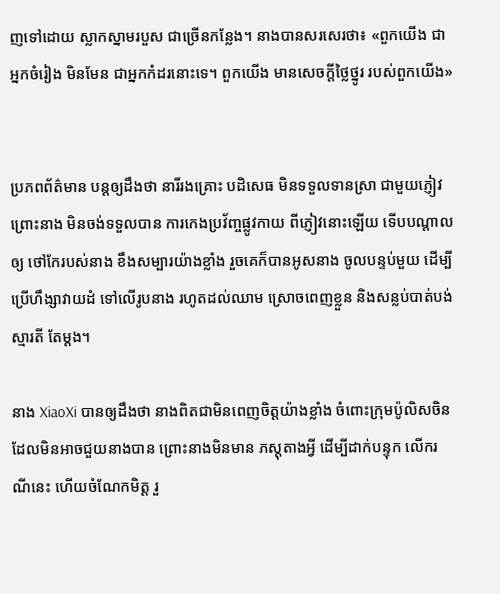ញទៅដោយ ស្លាកស្នាមរបួស ជាច្រើនកន្លែង។ នាងបានសរសេរថា៖ «ពួកយើង ជាអ្នកចំរៀង មិនមែន ជាអ្នកកំដរនោះទេ។ ពួកយើង មានសេចក្តីថ្លៃថ្នូរ របស់ពួកយើង»


ប្រភពព័ត៌មាន បន្តឲ្យដឹងថា នារីរងគ្រោះ បដិសេធ មិនទទួលទានស្រា ជាមួយភ្ញៀវ ព្រោះនាង មិនចង់ទទួលបាន ការកេងប្រវ័ញ្ចផ្លូវកាយ ពីភ្ញៀវនោះឡើយ ទើបបណ្តាលឲ្យ ថៅកែរបស់នាង ខឹងសម្បារយ៉ាងខ្លាំង រួចគេក៏បានអូសនាង ចូលបន្ទប់មួយ ដើម្បីប្រើហឹង្សាវាយដំ ទៅលើរូបនាង រហូតដល់ឈាម ស្រោចពេញខ្លួន និងសន្លប់បាត់បង់ស្មារតី តែម្តង។

នាង XiaoXi បានឲ្យដឹងថា នាងពិតជាមិនពេញចិត្តយ៉ាងខ្លាំង ចំពោះក្រុមប៉ូលិសចិន ដែលមិនអាចជួយនាងបាន ព្រោះនាងមិនមាន ភស្តុតាងអ្វី ដើម្បីដាក់បន្ទុក លើករណីនេះ ហើយចំណែកមិត្ត រួ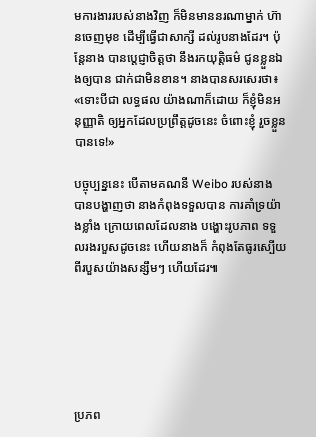មការងាររបស់នាងវិញ ក៏មិនមាននរណាម្នាក់ ហ៊ានចេញមុខ ដើម្បីធ្វើជាសាក្សី ដល់រូបនាងដែរ។ ប៉ុន្តែនាង បានប្តេជ្ញាចិត្តថា នឹងរកយុត្តិធម៌ ជូនខ្លួនឯងឲ្យបាន ជាក់ជាមិនខាន។ នាងបានសរសេរថា៖ «ទោះបីជា លទ្ធផល យ៉ាងណាក៏ដោយ ក៏ខ្ញុំមិនអនុញ្ញាតិ ឲ្យអ្នកដែលប្រព្រឹត្តដូចនេះ ចំពោះខ្ញុំ រួចខ្លួនបានទេ!»

បច្ចុប្បន្ននេះ បើតាមគណនី Weibo របស់នាង បានបង្ហាញថា នាងកំពុងទទួលបាន ការគាំទ្រយ៉ាងខ្លាំង ក្រោយពេលដែលនាង បង្ហោះរូបភាព ទទួលរងរបួសដូចនេះ ហើយនាងក៏ កំពុងតែធូរស្បើយ ពីរបួសយ៉ាងសន្សឹមៗ ហើយដែរ៕






ប្រភព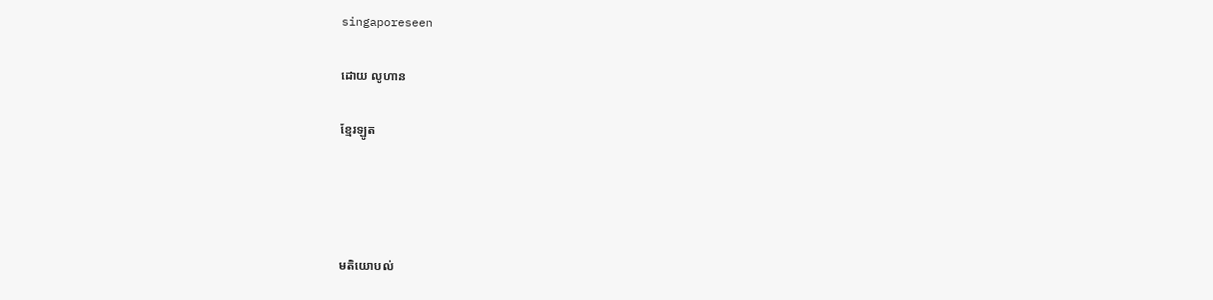singaporeseen

ដោយ លូហាន

ខ្មែរឡូត




មតិយោបល់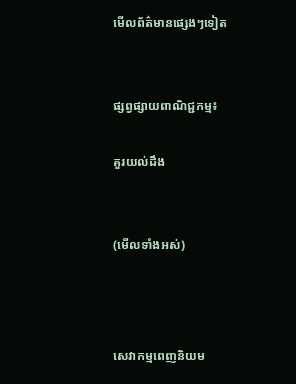មើលព័ត៌មានផ្សេងៗទៀត


ផ្សព្វផ្សាយពាណិជ្ជកម្ម៖

គួរយល់ដឹង


(មើលទាំងអស់)



សេវាកម្មពេញនិយម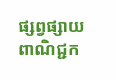ផ្សព្វផ្សាយពាណិជ្ជក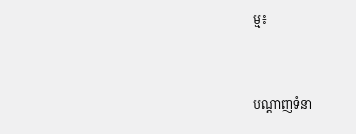ម្ម៖


បណ្តាញទំនា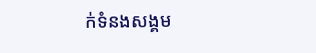ក់ទំនងសង្គម